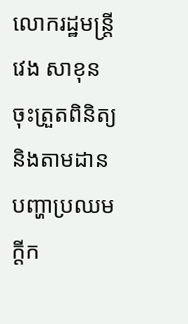លោករដ្ឋមន្ត្រី វេង សាខុន ចុះត្រួតពិនិត្យ និងតាមដានបញ្ហាប្រឈម ក្តីក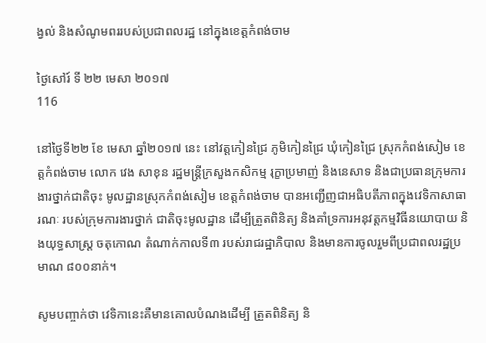ង្វល់ និងសំណូមពររបស់ប្រជាពលរដ្ឋ នៅក្នុងខេត្តកំពង់ចាម

ថ្ងៃសៅរ៍ ទី ២២ មេសា ២០១៧
116

នៅថ្ងៃទី២២ ខែ មេសា ឆ្នាំ២០១៧ នេះ នៅវត្តកៀនជ្រៃ ភូមិកៀនជ្រៃ ឃុំកៀនជ្រៃ ស្រុកកំពង់សៀម ខេត្តកំពង់ចាម លោក វេង សាខុន រដ្ឋមន្រ្តីក្រសួងកសិកម្ម រុក្ខាប្រមាញ់ និងនេសាទ និងជាប្រធានក្រុមការងារថ្នាក់ជាតិចុះ មូលដ្ឋានស្រុកកំពង់សៀម ខេត្តកំពង់ចាម បានអញ្ជើញជាអធិបតីភាពក្នុងវេទិកាសាធារណៈ របស់ក្រុមការងារថ្នាក់ ជាតិចុះមូលដ្ឋាន ដើម្បីត្រួតពិនិត្យ និងគាំទ្រការអនុវត្តកម្មវិធីនយោបាយ និងយុទ្ធសាស្ត្រ ចតុកោណ តំណាក់កាលទី៣ របស់រាជរដ្ឋាភិបាល និងមានការចូលរួមពីប្រជាពលរដ្ឋប្រមាណ ៨០០នាក់។

សូមបញ្ចាក់ថា វេទិកានេះគឺមានគោលបំណងដើម្បី ត្រួតពិនិត្យ និ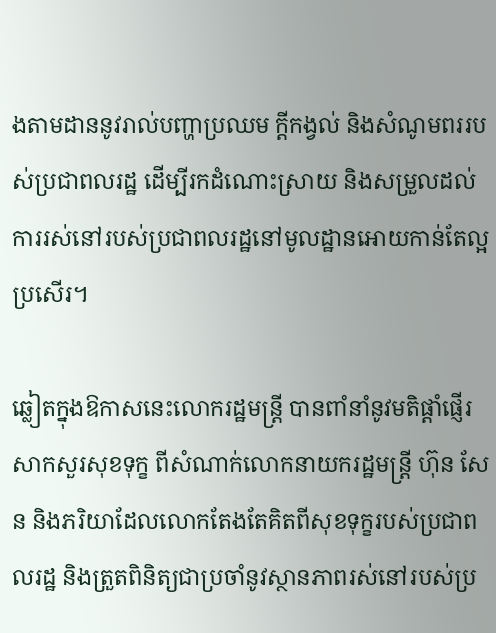ងតាមដាននូវរាល់បញ្ហាប្រឈម ក្តីកង្វល់ និងសំណូមពររបស់ប្រជាពលរដ្ឋ ដើម្បីរកដំណោះស្រាយ និងសម្រួលដល់ការរស់នៅរបស់ប្រជាពលរដ្ឋនៅមូលដ្ឋានអោយកាន់តែល្អប្រសើរ។

ឆ្លៀតក្នុងឱកាសនេះលោករដ្ឋមន្រ្តី បានពាំនាំនូវមតិផ្តាំផ្ញើរសាកសួរសុខទុក្ខ ពីសំណាក់លោកនាយករដ្ឋមន្រ្តី ហ៊ុន សែន និងភរិយាដែលលោកតែងតែគិតពីសុខទុក្ខរបស់ប្រជាពលរដ្ឋ និងត្រួតពិនិត្យជាប្រចាំនូវស្ថានភាពរស់នៅរបស់ប្រ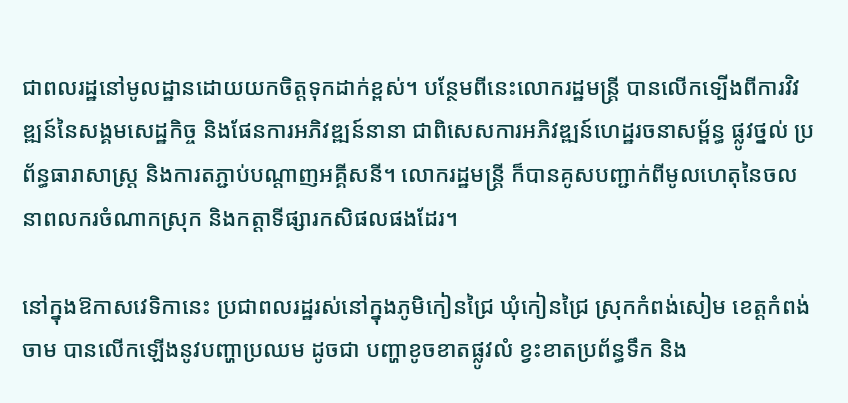ជាពលរដ្ឋនៅមូលដ្ឋានដោយយកចិត្តទុកដាក់ខ្ពស់។ បន្ថែមពីនេះលោករដ្ឋមន្រ្តី បានលើកទ្បើងពីការវិវឌ្ឍន៍នៃសង្គមសេដ្ឋកិច្ច និងផែនការអភិវឌ្ឍន៍នានា ជាពិសេសការអភិវឌ្ឍន៍ហេដ្ឋរចនាសម្ព័ន្ធ ផ្លូវថ្នល់ ប្រព័ន្ធធារាសាស្រ្ត និងការតភ្ជាប់បណ្តាញអគ្គីសនី។ លោករដ្ឋមន្រ្តី ក៏បានគូសបញ្ជាក់ពីមូលហេតុនៃចលនាពលករចំណាកស្រុក និងកត្តាទីផ្សារកសិផលផងដែរ។

នៅក្នុងឱកាសវេទិកានេះ ប្រជាពលរដ្ឋរស់នៅក្នុងភូមិកៀនជ្រៃ ឃុំកៀនជ្រៃ ស្រុកកំពង់សៀម ខេត្តកំពង់ចាម បានលើកឡើងនូវបញ្ហាប្រឈម ដូចជា បញ្ហាខូចខាតផ្លូវលំ ខ្វះខាតប្រព័ន្ធទឹក និង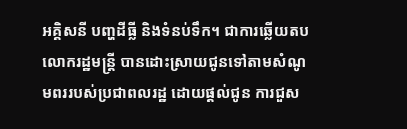អគ្គិសនី បញ្ហដីធ្លី និងទំនប់ទឹក។ ជាការឆ្លើយតប លោករដ្ឋមន្រ្តី បានដោះស្រាយជូនទៅតាមសំណូមពររបស់ប្រជាពលរដ្ឋ ដោយផ្តល់ជូន ការជួស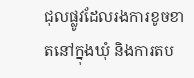ជុលផ្លូវដែលរងការខូចខាតនៅក្នុងឃុំ និងការតប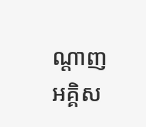ណ្តាញអគ្គិស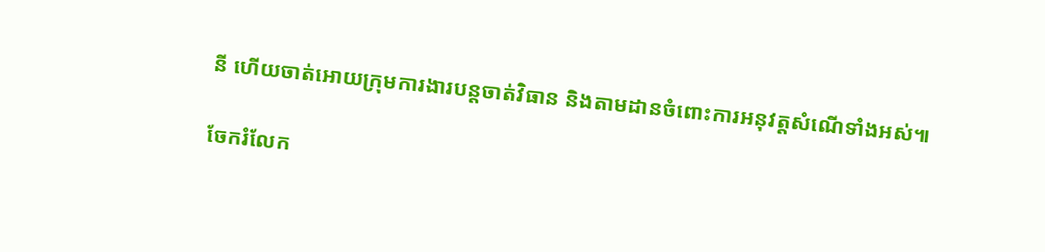នី ហើយចាត់អោយក្រុមការងារបន្តចាត់វិធាន និងតាមដានចំពោះការអនុវត្តសំណើទាំងអស់៕

ចែករំលែក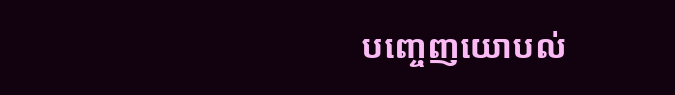បញ្ចេញយោបល់